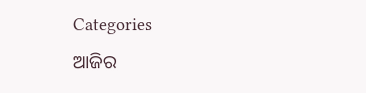Categories
ଆଜିର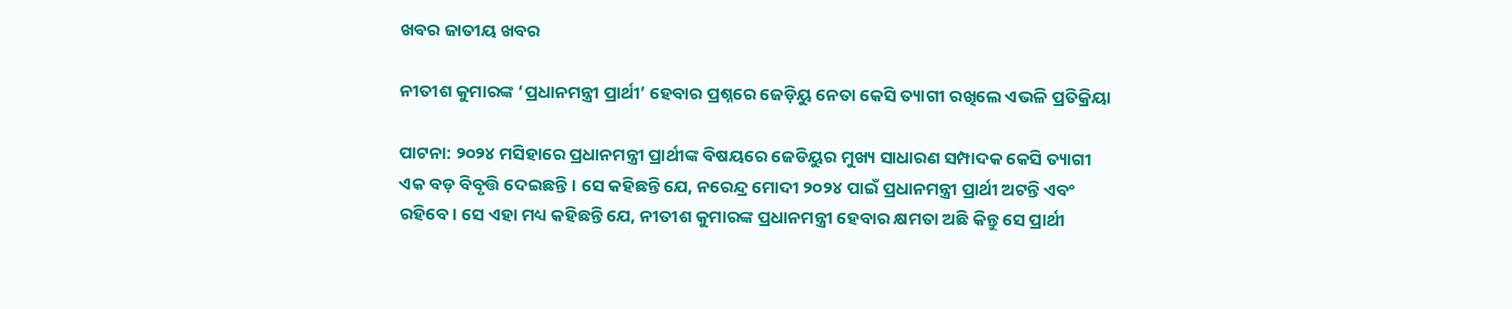ଖବର ଜାତୀୟ ଖବର

ନୀତୀଶ କୁମାରଙ୍କ ‘ପ୍ରଧାନମନ୍ତ୍ରୀ ପ୍ରାର୍ଥୀ’ ହେବାର ପ୍ରଶ୍ନରେ ଜେଡ଼ିୟୁ ନେତା କେସି ତ୍ୟାଗୀ ରଖିଲେ ଏଭଳି ପ୍ରତିକ୍ରିୟା

ପାଟନା: ୨୦୨୪ ମସିହାରେ ପ୍ରଧାନମନ୍ତ୍ରୀ ପ୍ରାର୍ଥୀଙ୍କ ବିଷୟରେ ଜେଡିୟୁର ମୁଖ୍ୟ ସାଧାରଣ ସମ୍ପାଦକ କେସି ତ୍ୟାଗୀ ଏକ ବଡ଼ ବିବୃତ୍ତି ଦେଇଛନ୍ତି। ସେ କହିଛନ୍ତି ଯେ, ନରେନ୍ଦ୍ର ମୋଦୀ ୨୦୨୪ ପାଇଁ ପ୍ରଧାନମନ୍ତ୍ରୀ ପ୍ରାର୍ଥୀ ଅଟନ୍ତି ଏବଂ ରହିବେ। ସେ ଏହା ମଧ୍ୟ କହିଛନ୍ତି ଯେ, ନୀତୀଶ କୁମାରଙ୍କ ପ୍ରଧାନମନ୍ତ୍ରୀ ହେବାର କ୍ଷମତା ଅଛି କିନ୍ତୁ ସେ ପ୍ରାର୍ଥୀ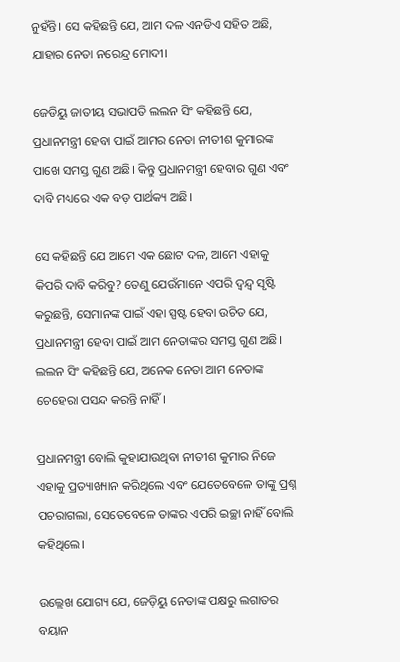ନୁହଁନ୍ତି। ସେ କହିଛନ୍ତି ଯେ, ଆମ ଦଳ ଏନଡିଏ ସହିତ ଅଛି, ଯାହାର ନେତା ନରେନ୍ଦ୍ର ମୋଦୀ।

ଜେଡିୟୁ ଜାତୀୟ ସଭାପତି ଲଲନ ସିଂ କହିଛନ୍ତି ଯେ, ପ୍ରଧାନମନ୍ତ୍ରୀ ହେବା ପାଇଁ ଆମର ନେତା ନୀତୀଶ କୁମାରଙ୍କ ପାଖେ ସମସ୍ତ ଗୁଣ ଅଛି। କିନ୍ତୁ ପ୍ରଧାନମନ୍ତ୍ରୀ ହେବାର ଗୁଣ ଏବଂ ଦାବି ମଧ୍ୟରେ ଏକ ବଡ଼ ପାର୍ଥକ୍ୟ ଅଛି।

ସେ କହିଛନ୍ତି ଯେ ଆମେ ଏକ ଛୋଟ ଦଳ, ଆମେ ଏହାକୁ କିପରି ଦାବି କରିବୁ? ତେଣୁ ଯେଉଁମାନେ ଏପରି ଦ୍ୱନ୍ଦ୍ୱ ସୃଷ୍ଟି କରୁଛନ୍ତି, ସେମାନଙ୍କ ପାଇଁ ଏହା ସ୍ପଷ୍ଟ ହେବା ଉଚିତ ଯେ, ପ୍ରଧାନମନ୍ତ୍ରୀ ହେବା ପାଇଁ ଆମ ନେତାଙ୍କର ସମସ୍ତ ଗୁଣ ଅଛି। ଲଲନ ସିଂ କହିଛନ୍ତି ଯେ, ଅନେକ ନେତା ଆମ ନେତାଙ୍କ ଚେହେରା ପସନ୍ଦ କରନ୍ତି ନାହିଁ।

ପ୍ରଧାନମନ୍ତ୍ରୀ ବୋଲି କୁହାଯାଉଥିବା ନୀତୀଶ କୁମାର ନିଜେ ଏହାକୁ ପ୍ରତ୍ୟାଖ୍ୟାନ କରିଥିଲେ ଏବଂ ଯେତେବେଳେ ତାଙ୍କୁ ପ୍ରଶ୍ନ ପଚରାଗଲା, ସେତେବେଳେ ତାଙ୍କର ଏପରି ଇଚ୍ଛା ନାହିଁ ବୋଲି କହିଥିଲେ।

ଉଲ୍ଲେଖ ଯୋଗ୍ୟ ଯେ, ଜେଡ଼ିୟୁ ନେତାଙ୍କ ପକ୍ଷରୁ ଲଗାତର ବୟାନ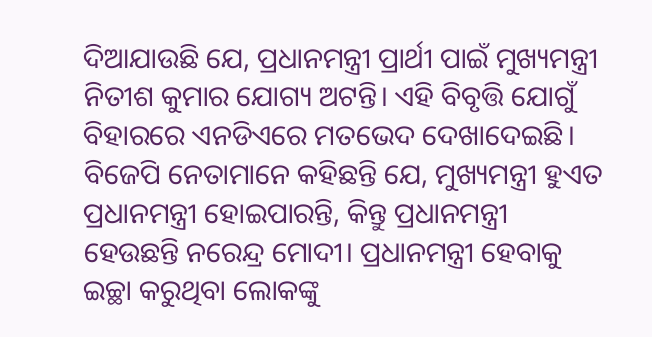ଦିଆଯାଉଛି ଯେ, ପ୍ରଧାନମନ୍ତ୍ରୀ ପ୍ରାର୍ଥୀ ପାଇଁ ମୁଖ୍ୟମନ୍ତ୍ରୀ ନିତୀଶ କୁମାର ଯୋଗ୍ୟ ଅଟନ୍ତି। ଏହି ବିବୃତ୍ତି ଯୋଗୁଁ ବିହାରରେ ଏନଡିଏରେ ମତଭେଦ ଦେଖାଦେଇଛି। ବିଜେପି ନେତାମାନେ କହିଛନ୍ତି ଯେ, ମୁଖ୍ୟମନ୍ତ୍ରୀ ହୁଏତ ପ୍ରଧାନମନ୍ତ୍ରୀ ହୋଇପାରନ୍ତି, କିନ୍ତୁ ପ୍ରଧାନମନ୍ତ୍ରୀ ହେଉଛନ୍ତି ନରେନ୍ଦ୍ର ମୋଦୀ। ପ୍ରଧାନମନ୍ତ୍ରୀ ହେବାକୁ ଇଚ୍ଛା କରୁଥିବା ଲୋକଙ୍କୁ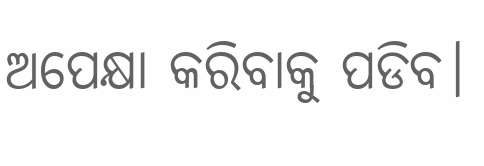ଅପେକ୍ଷା କରିବାକୁ ପଡିବ।